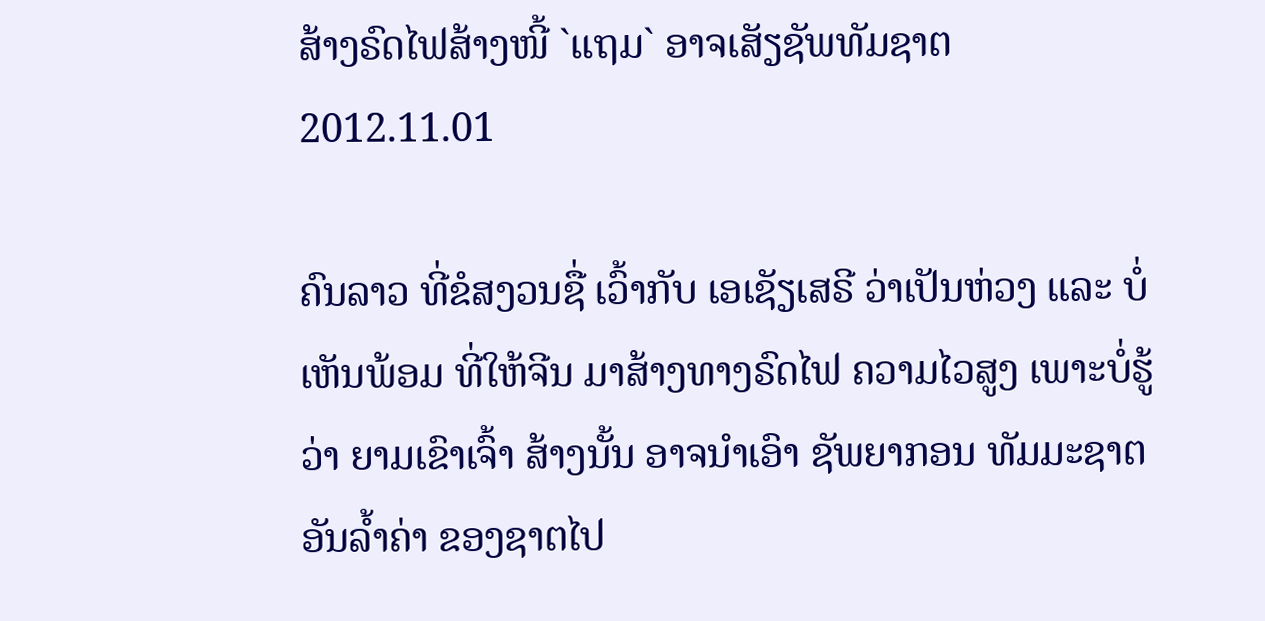ສ້າງຣົດໄຟສ້າງໜີ້ `ແຖມ` ອາຈເສັຽຊັພທັມຊາຕ
2012.11.01

ຄົນລາວ ທີ່ຂໍສງວນຊື່ ເວົ້າກັບ ເອເຊັຽເສຣີ ວ່າເປັນຫ່ວງ ແລະ ບໍ່ເຫັນພ້ອມ ທີ່ໃຫ້ຈີນ ມາສ້າງທາງຣົດໄຟ ຄວາມໄວສູງ ເພາະບໍ່ຮູ້ວ່າ ຍາມເຂົາເຈົ້າ ສ້າງນັ້ນ ອາຈນໍາເອົາ ຊັພຍາກອນ ທັມມະຊາຕ ອັນລໍ້າຄ່າ ຂອງຊາຕໄປ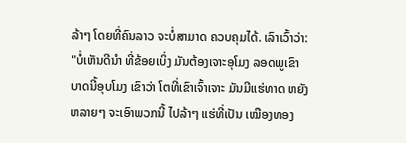ລ້າໆ ໂດຍທີ່ຄົນລາວ ຈະບໍ່ສາມາດ ຄວບຄຸມໄດ້. ເລົາເວົ້າວ່າ:
"ບໍ່ເຫັນດີນໍາ ທີ່ຂ້ອຍເບິ່ງ ມັນຕ້ອງເຈາະອຸໂມງ ລອດພູເຂົາ ບາດນີ້ອຸບໂມງ ເຂົາວ່າ ໂຕທີ່ເຂົາເຈົ້າເຈາະ ມັນມີແຮ່ທາດ ຫຍັງຫລາຍໆ ຈະເອົາພວກນີ້ ໄປລ້າໆ ແຮ່ທີ່ເປັນ ເໝືອງທອງ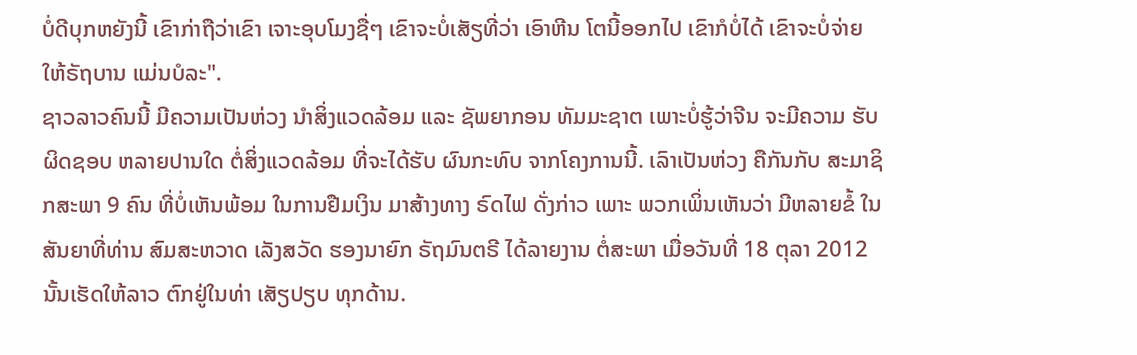ບໍ່ດີບຸກຫຍັງນີ້ ເຂົາກ່າຖືວ່າເຂົາ ເຈາະອຸບໂມງຊື່ໆ ເຂົາຈະບໍ່ເສັຽທີ່ວ່າ ເອົາຫີນ ໂຕນີ້ອອກໄປ ເຂົາກໍບໍ່ໄດ້ ເຂົາຈະບໍ່ຈ່າຍ ໃຫ້ຣັຖບານ ແມ່ນບໍລະ".
ຊາວລາວຄົນນີ້ ມີຄວາມເປັນຫ່ວງ ນໍາສິ່ງແວດລ້ອມ ແລະ ຊັພຍາກອນ ທັມມະຊາຕ ເພາະບໍ່ຮູ້ວ່າຈີນ ຈະມີຄວາມ ຮັບຜິດຊອບ ຫລາຍປານໃດ ຕໍ່ສິ່ງແວດລ້ອມ ທີ່ຈະໄດ້ຮັບ ຜົນກະທົບ ຈາກໂຄງການນີ້. ເລົາເປັນຫ່ວງ ຄືກັນກັບ ສະມາຊິກສະພາ 9 ຄົນ ທີ່ບໍ່ເຫັນພ້ອມ ໃນການຢືມເງິນ ມາສ້າງທາງ ຣົດໄຟ ດັ່ງກ່າວ ເພາະ ພວກເພິ່ນເຫັນວ່າ ມີຫລາຍຂໍ້ ໃນສັນຍາທີ່ທ່ານ ສົມສະຫວາດ ເລັງສວັດ ຮອງນາຍົກ ຣັຖມົນຕຣີ ໄດ້ລາຍງານ ຕໍ່ສະພາ ເມື່ອວັນທີ່ 18 ຕຸລາ 2012 ນັ້ນເຮັດໃຫ້ລາວ ຕົກຢູ່ໃນທ່າ ເສັຽປຽບ ທຸກດ້ານ.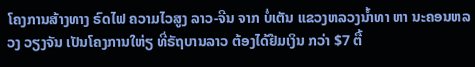ໂຄງການສ້າງທາງ ຣົດໄຟ ຄວາມໄວສູງ ລາວ-ຈີນ ຈາກ ບໍ່ເຕັນ ແຂວງຫລວງນໍ້າທາ ຫາ ນະຄອນຫລວງ ວຽງຈັນ ເປັນໂຄງການໃຫ່ຽ ທີ່ຣັຖບານລາວ ຕ້ອງໄດ້ຢືມເງິນ ກວ່າ $7 ຕື້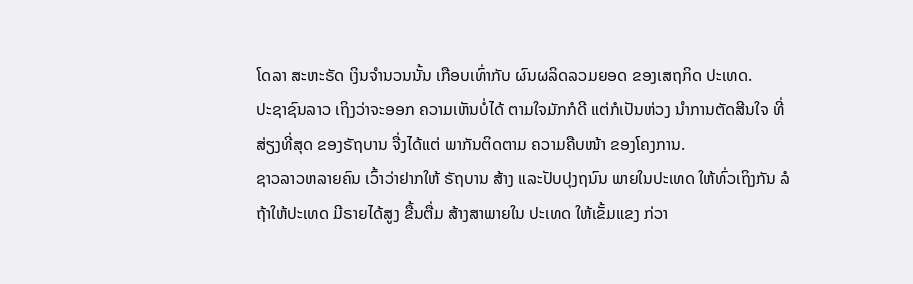ໂດລາ ສະຫະຣັດ ເງິນຈໍານວນນັ້ນ ເກືອບເທົ່າກັບ ຜົນຜລິດລວມຍອດ ຂອງເສຖກິດ ປະເທດ.
ປະຊາຊົນລາວ ເຖິງວ່າຈະອອກ ຄວາມເຫັນບໍ່ໄດ້ ຕາມໃຈມັກກໍດີ ແຕ່ກໍເປັນຫ່ວງ ນໍາການຕັດສີນໃຈ ທີ່ສ່ຽງທີ່ສຸດ ຂອງຣັຖບານ ຈື່ງໄດ້ແຕ່ ພາກັນຕິດຕາມ ຄວາມຄືບໜ້າ ຂອງໂຄງການ.
ຊາວລາວຫລາຍຄົນ ເວົ້າວ່າຢາກໃຫ້ ຣັຖບານ ສ້າງ ແລະປັບປຸງຖນົນ ພາຍໃນປະເທດ ໃຫ້ທົ່ວເຖິງກັນ ລໍຖ້າໃຫ້ປະເທດ ມີຣາຍໄດ້ສູງ ຂື້ນຕື່ມ ສ້າງສາພາຍໃນ ປະເທດ ໃຫ້ເຂັ້ມແຂງ ກ່ວາ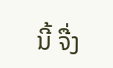ນີ້ ຈື່ງ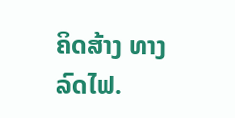ຄິດສ້າງ ທາງລົດໄຟ.